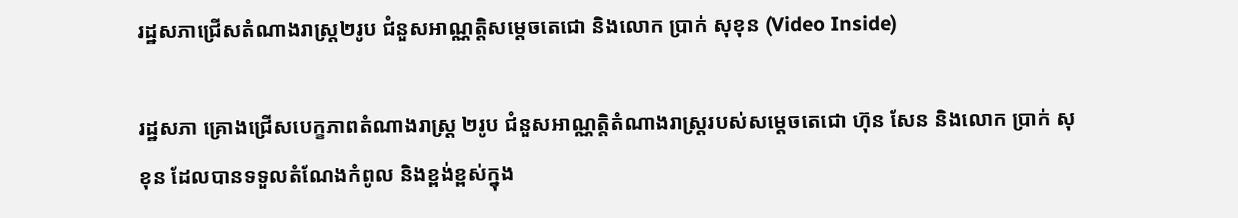រដ្ឋសភាជ្រើសតំណាងរាស្ត្រ២រូប ជំនួសអាណ្ណត្តិសម្តេចតេជោ និងលោក ប្រាក់ សុខុន (Video Inside)

រដ្ឋសភា គ្រោងជ្រើសបេក្ខភាពតំណាងរាស្ត្រ ២រូប ជំនួសអាណ្ណត្តិតំណាងរាស្ត្ររបស់សម្តេចតេជោ ហ៊ុន សែន និងលោក ប្រាក់ សុខុន ដែលបានទទួលតំណែងកំពូល និងខ្ពង់ខ្ពស់ក្នុង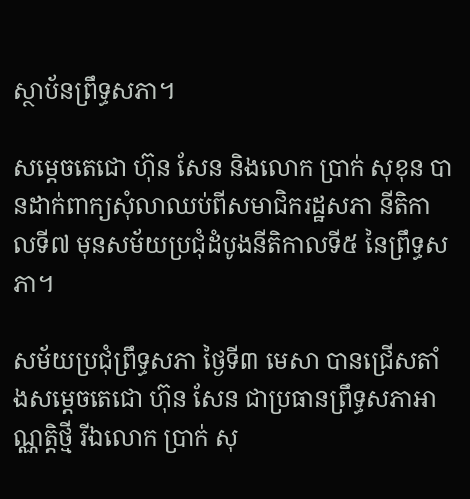ស្ថាប័នព្រឹទ្ធសភា។

សម្តេចតេជោ ហ៊ុន សែន និងលោក ប្រាក់ សុខុន បានដាក់ពាក្យសុំលាឈប់ពីសមាជិករដ្ឋសភា នីតិកាលទី៧ មុនសម័យប្រជុំដំបូងនីតិកាលទី៥ នៃព្រឹទ្ធសភា។

សម័យប្រជុំព្រឹទ្ធសភា ថ្ងៃទី៣ មេសា បានជ្រើសតាំងសម្តេចតេជោ ហ៊ុន សែន ជាប្រធានព្រឹទ្ធសភាអាណ្ណត្តិថ្មី រីឯលោក ប្រាក់ សុ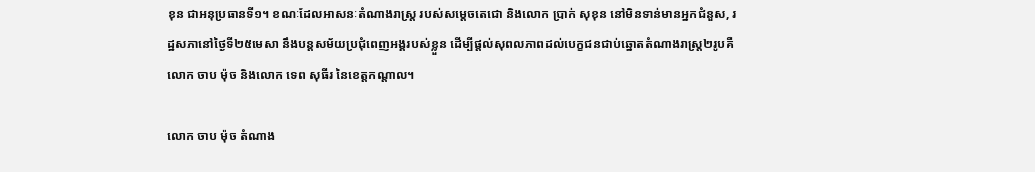ខុន ជាអនុប្រធានទី១។ ខណៈដែលអាសនៈតំណាងរាស្ត្រ របស់សម្តេចតេជោ និងលោក ប្រាក់ សុខុន នៅមិនទាន់មានអ្នកជំនួស, រដ្ឋសភានៅថ្ងៃទី២៥មេសា នឹងបន្តសម័យប្រជុំពេញអង្គរបស់ខ្លួន ដើម្បីផ្តល់សុពលភាពដល់បេក្ខជនជាប់ឆ្នោតតំណាងរាស្ត្រ២រូបគឺលោក ចាប ម៉ុច និងលោក ទេព សុធីរ នៃខេត្តកណ្តាល។

លោក ចាប ម៉ុច តំណាង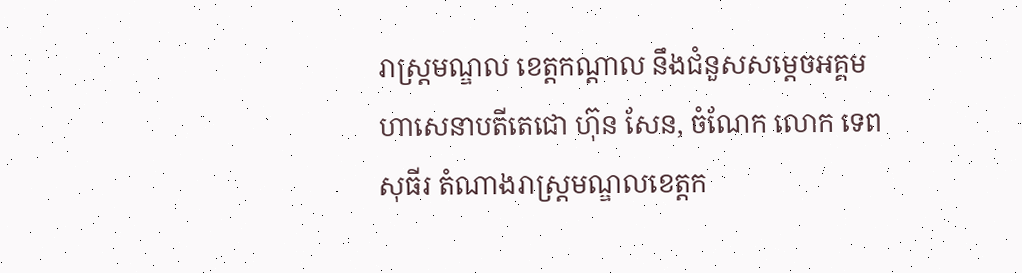រាស្ត្រមណ្ឌល ខេត្តកណ្តាល នឹងជំនួសសម្តេចអគ្គមហាសេនាបតីតេជោ ហ៊ុន សែន, ចំណែក លោក ទេព សុធីរ តំណាងរាស្ត្រមណ្ឌលខេត្តក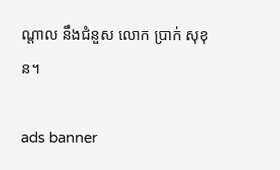ណ្តាល នឹងជំនួស លោក ប្រាក់ សុខុន។

ads banner